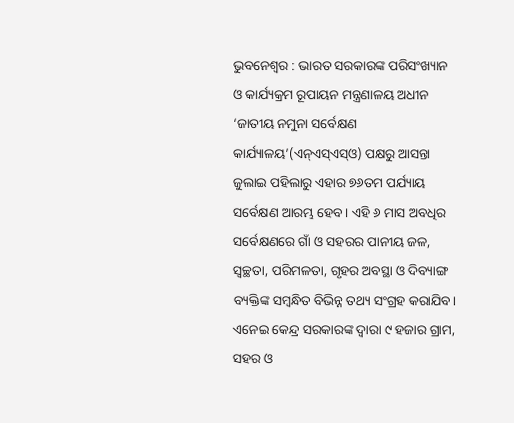ଭୁବନେଶ୍ୱର : ଭାରତ ସରକାରଙ୍କ ପରିସଂଖ୍ୟାନ ଓ କାର୍ଯ୍ୟକ୍ରମ ରୂପାୟନ ମନ୍ତ୍ରଣାଳୟ ଅଧୀନ ‘ଜାତୀୟ ନମୁନା ସର୍ବେକ୍ଷଣ କାର୍ଯ୍ୟାଳୟ’(ଏନ୍ଏସ୍ଏସ୍ଓ) ପକ୍ଷରୁ ଆସନ୍ତା ଜୁଲାଇ ପହିଲାରୁ ଏହାର ୭୬ତମ ପର୍ଯ୍ୟାୟ ସର୍ବେକ୍ଷଣ ଆରମ୍ଭ ହେବ। ଏହି ୬ ମାସ ଅବଧିର ସର୍ବେକ୍ଷଣରେ ଗାଁ ଓ ସହରର ପାନୀୟ ଜଳ, ସ୍ୱଚ୍ଛତା, ପରିମଳତା, ଗୃହର ଅବସ୍ଥା ଓ ଦିବ୍ୟାଙ୍ଗ ବ୍ୟକ୍ତିଙ୍କ ସମ୍ବନ୍ଧିତ ବିଭିନ୍ନ ତଥ୍ୟ ସଂଗ୍ରହ କରାଯିବ। ଏନେଇ କେନ୍ଦ୍ର ସରକାରଙ୍କ ଦ୍ୱାରା ୯ ହଜାର ଗ୍ରାମ, ସହର ଓ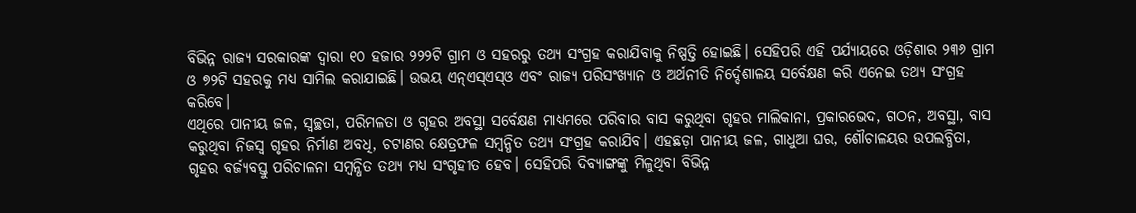ବିଭିନ୍ନ ରାଜ୍ୟ ସରକାରଙ୍କ ଦ୍ୱାରା ୧୦ ହଜାର ୨୨୨ଟି ଗ୍ରାମ ଓ ସହରରୁ ତଥ୍ୟ ସଂଗ୍ରହ କରାଯିବାକୁ ନିଷ୍ପତ୍ତି ହୋଇଛି। ସେହିପରି ଏହି ପର୍ଯ୍ୟାୟରେ ଓଡ଼ିଶାର ୨୩୬ ଗ୍ରାମ ଓ ୭୨ଟି ସହରକୁ ମଧ୍ୟ ସାମିଲ କରାଯାଇଛି। ଉଭୟ ଏନ୍ଏସ୍ଏସ୍ଓ ଏବଂ ରାଜ୍ୟ ପରିସଂଖ୍ୟାନ ଓ ଅର୍ଥନୀତି ନିର୍ଦ୍ଦେଶାଳୟ ସର୍ବେକ୍ଷଣ କରି ଏନେଇ ତଥ୍ୟ ସଂଗ୍ରହ କରିବେ।
ଏଥିରେ ପାନୀୟ ଜଳ, ସ୍ୱଚ୍ଛତା, ପରିମଳତା ଓ ଗୃହର ଅବସ୍ଥା ସର୍ବେକ୍ଷଣ ମାଧ୍ୟମରେ ପରିବାର ବାସ କରୁଥିବା ଗୃହର ମାଲିକାନା, ପ୍ରକାରଭେଦ, ଗଠନ, ଅବସ୍ଥା, ବାସ କରୁଥିବା ନିଜସ୍ୱ ଗୃହର ନିର୍ମାଣ ଅବଧି, ଚଟାଣର କ୍ଷେତ୍ରଫଳ ସମ୍ବନ୍ଧିତ ତଥ୍ୟ ସଂଗ୍ରହ କରାଯିବ। ଏହଛଡ଼ା ପାନୀୟ ଜଳ, ଗାଧୁଆ ଘର, ଶୌଚାଳୟର ଉପଲବ୍ଧିତା, ଗୃହର ବର୍ଜ୍ୟବସ୍ତୁ ପରିଚାଳନା ସମ୍ବନ୍ଧିତ ତଥ୍ୟ ମଧ୍ୟ ସଂଗୃହୀତ ହେବ। ସେହିପରି ଦିବ୍ୟାଙ୍ଗଙ୍କୁ ମିଳୁଥିବା ବିଭିନ୍ନ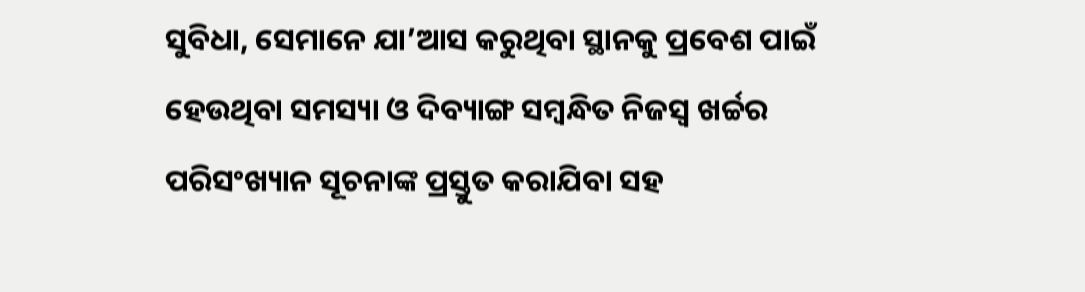ସୁବିଧା, ସେମାନେ ଯା’ଆସ କରୁଥିବା ସ୍ଥାନକୁ ପ୍ରବେଶ ପାଇଁ ହେଉଥିବା ସମସ୍ୟା ଓ ଦିବ୍ୟାଙ୍ଗ ସମ୍ବନ୍ଧିତ ନିଜସ୍ୱ ଖର୍ଚ୍ଚର ପରିସଂଖ୍ୟାନ ସୂଚନାଙ୍କ ପ୍ରସ୍ତୁତ କରାଯିବା ସହ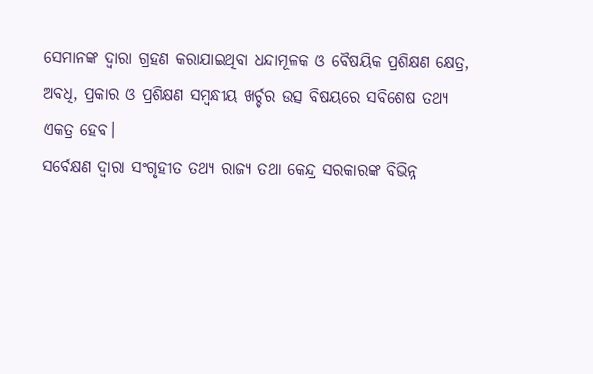ସେମାନଙ୍କ ଦ୍ୱାରା ଗ୍ରହଣ କରାଯାଇଥିବା ଧନ୍ଦାମୂଳକ ଓ ବୈଷୟିକ ପ୍ରଶିକ୍ଷଣ କ୍ଷେତ୍ର, ଅବଧି, ପ୍ରକାର ଓ ପ୍ରଶିକ୍ଷଣ ସମ୍ବନ୍ଧୀୟ ଖର୍ଚ୍ଚର ଉତ୍ସ ବିଷୟରେ ସବିଶେଷ ତଥ୍ୟ ଏକତ୍ର ହେବ।
ସର୍ବେକ୍ଷଣ ଦ୍ୱାରା ସଂଗୃହୀତ ତଥ୍ୟ ରାଜ୍ୟ ତଥା କେନ୍ଦ୍ର ସରକାରଙ୍କ ବିଭିନ୍ନ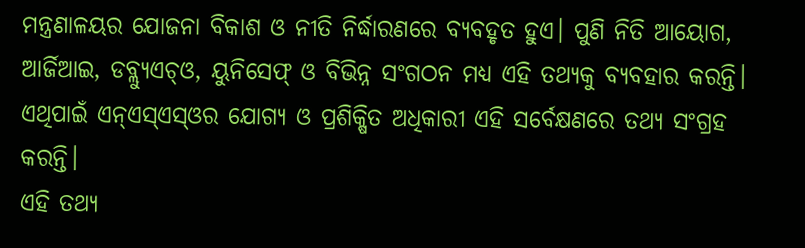ମନ୍ତ୍ରଣାଳୟର ଯୋଜନା ବିକାଶ ଓ ନୀତି ନିର୍ଦ୍ଧାରଣରେ ବ୍ୟବହୃତ ହୁଏ। ପୁଣି ନିତି ଆୟୋଗ, ଆର୍ଜିଆଇ, ଡବ୍ଲ୍ୟୁଏଚ୍ଓ, ୟୁନିସେଫ୍ ଓ ବିଭିନ୍ନ ସଂଗଠନ ମଧ୍ୟ ଏହି ତଥ୍ୟକୁ ବ୍ୟବହାର କରନ୍ତି। ଏଥିପାଇଁ ଏନ୍ଏସ୍ଏସ୍ଓର ଯୋଗ୍ୟ ଓ ପ୍ରଶିକ୍ଷିତ ଅଧିକାରୀ ଏହି ସର୍ବେକ୍ଷଣରେ ତଥ୍ୟ ସଂଗ୍ରହ କରନ୍ତି।
ଏହି ତଥ୍ୟ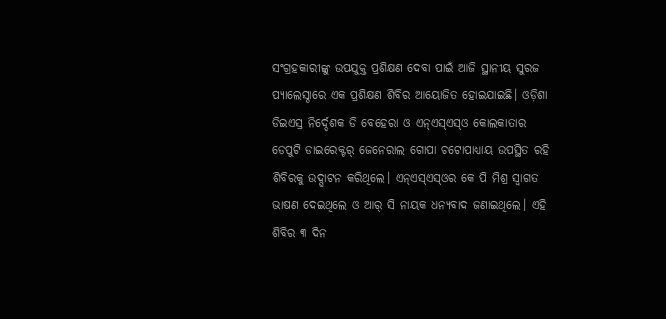ସଂଗ୍ରହକାରୀଙ୍କୁ ଉପଯୁକ୍ତ ପ୍ରଶିକ୍ଷଣ ଦେବା ପାଇଁ ଆଜି ସ୍ଥାନୀୟ ସୁରଜ ପ୍ୟାଲେସ୍ଠାରେ ଏକ ପ୍ରଶିକ୍ଷଣ ଶିବିର ଆୟୋଜିତ ହୋଇଯାଇଛି। ଓଡ଼ିଶା ଡିଇଏସ୍ର ନିର୍ଦ୍ଦେଶକ ଡି ବେହେରା ଓ ଏନ୍ଏସ୍ଏସ୍ଓ କୋଲକାତାର ଡେପୁଟି ଡାଇରେକ୍ଟର୍ ଜେନେରାଲ ଗୋପା ଚଟୋପାଧ୍ୟାୟ ଉପସ୍ଥିତ ରହି ଶିବିରକୁ ଉଦ୍ଘାଟନ କରିଥିଲେ। ଏନ୍ଏସ୍ଏସ୍ଓର କେ ପି ମିଶ୍ର ସ୍ୱାଗତ ଭାଷଣ ଦେଇଥିଲେ ଓ ଆର୍ ସି ନାୟକ ଧନ୍ୟବାଦ ଜଣାଇଥିଲେ। ଏହି ଶିବିର ୩ ଦିନ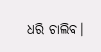ଧରି ଚାଲିବ।